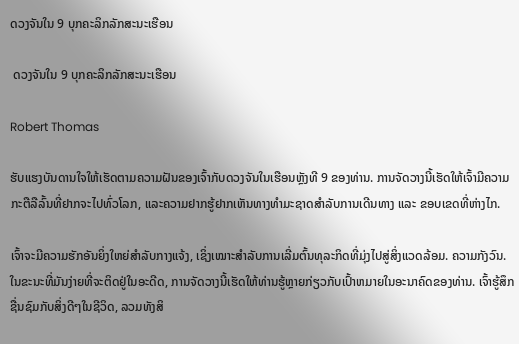ດວງຈັນໃນ 9 ບຸກຄະລິກລັກສະນະເຮືອນ

 ດວງຈັນໃນ 9 ບຸກຄະລິກລັກສະນະເຮືອນ

Robert Thomas

ຮັບແຮງບັນດານໃຈໃຫ້ເຮັດຕາມຄວາມຝັນຂອງເຈົ້າກັບດວງຈັນໃນເຮືອນຫຼັງທີ 9 ຂອງທ່ານ. ການຈັດວາງນີ້ເຮັດໃຫ້ເຈົ້າມີຄວາມກະຕືລືລົ້ນທີ່ຢາກຈະໄປທົ່ວໂລກ, ແລະຄວາມຢາກຮູ້ຢາກເຫັນທາງທຳມະຊາດສຳລັບການເດີນທາງ ແລະ ຂອບເຂດທີ່ຫ່າງໄກ.

ເຈົ້າຈະມີຄວາມຮັກອັນຍິ່ງໃຫຍ່ສຳລັບກາງແຈ້ງ, ເຊິ່ງເໝາະສຳລັບການເລີ່ມຕົ້ນທຸລະກິດທີ່ມຸ່ງໄປສູ່ສິ່ງແວດລ້ອມ. ຄວາມກັງວົນ. ໃນຂະນະທີ່ມັນງ່າຍທີ່ຈະຕິດຢູ່ໃນອະດີດ, ການຈັດວາງນີ້ເຮັດໃຫ້ທ່ານຮູ້ຫຼາຍກ່ຽວກັບເປົ້າຫມາຍໃນອະນາຄົດຂອງທ່ານ. ເຈົ້າຮູ້ສຶກຊື່ນຊົມກັບສິ່ງດີໆໃນຊີວິດ, ລວມທັງສິ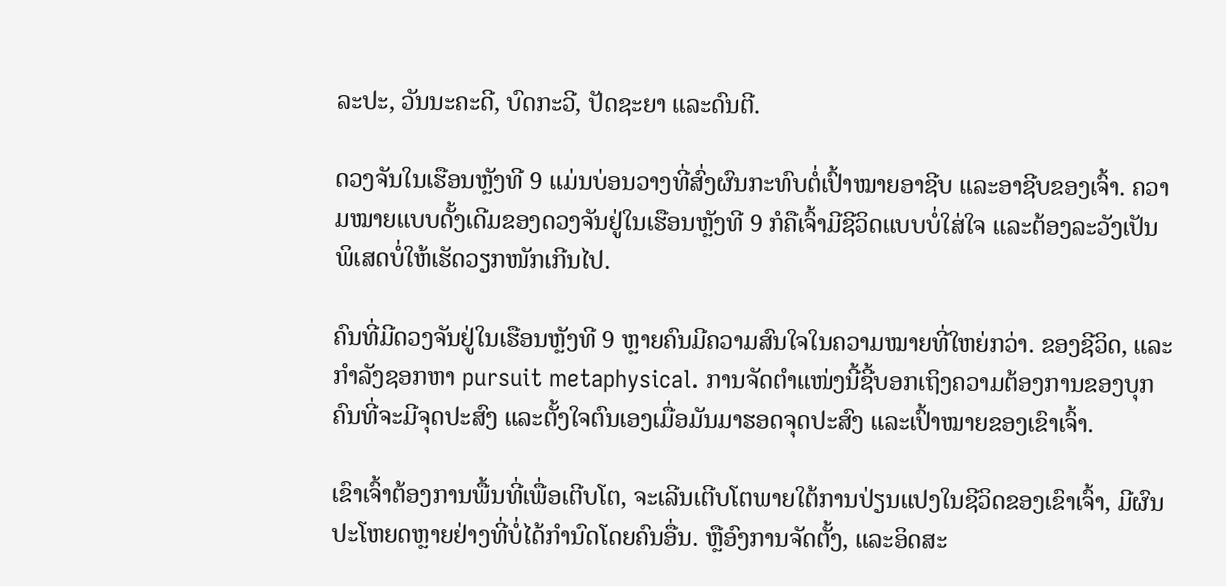ລະປະ, ວັນນະຄະດີ, ບົດກະວີ, ປັດຊະຍາ ແລະດົນຕີ.

ດວງຈັນໃນເຮືອນຫຼັງທີ 9 ແມ່ນບ່ອນວາງທີ່ສົ່ງຜົນກະທົບຕໍ່ເປົ້າໝາຍອາຊີບ ແລະອາຊີບຂອງເຈົ້າ. ຄວາມໝາຍແບບດັ້ງເດີມຂອງດວງຈັນຢູ່ໃນເຮືອນຫຼັງທີ 9 ກໍຄືເຈົ້າມີຊີວິດແບບບໍ່ໃສ່ໃຈ ແລະຕ້ອງລະວັງເປັນພິເສດບໍ່ໃຫ້ເຮັດວຽກໜັກເກີນໄປ.

ຄົນທີ່ມີດວງຈັນຢູ່ໃນເຮືອນຫຼັງທີ 9 ຫຼາຍຄົນມີຄວາມສົນໃຈໃນຄວາມໝາຍທີ່ໃຫຍ່ກວ່າ. ຂອງຊີວິດ, ແລະກໍາລັງຊອກຫາ pursuit metaphysical. ການຈັດຕໍາແໜ່ງນີ້ຊີ້ບອກເຖິງຄວາມຕ້ອງການຂອງບຸກຄົນທີ່ຈະມີຈຸດປະສົງ ແລະຕັ້ງໃຈຕົນເອງເມື່ອມັນມາຮອດຈຸດປະສົງ ແລະເປົ້າໝາຍຂອງເຂົາເຈົ້າ.

ເຂົາເຈົ້າຕ້ອງການພື້ນທີ່ເພື່ອເຕີບໂຕ, ຈະເລີນເຕີບໂຕພາຍໃຕ້ການປ່ຽນແປງໃນຊີວິດຂອງເຂົາເຈົ້າ, ມີຜົນປະໂຫຍດຫຼາຍຢ່າງທີ່ບໍ່ໄດ້ກໍານົດໂດຍຄົນອື່ນ. ຫຼືອົງການຈັດຕັ້ງ, ແລະອິດສະ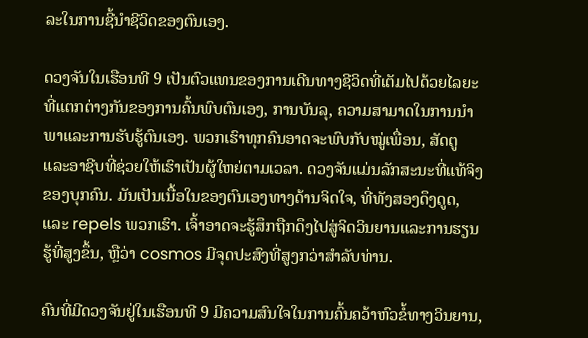ລະໃນການຊີ້ນໍາຊີວິດຂອງຕົນເອງ.

ດວງຈັນໃນເຮືອນທີ 9 ເປັນຕົວແທນຂອງການເດີນທາງຊີວິດທີ່ເຕັມໄປດ້ວຍໄລຍະທີ່ແຕກຕ່າງກັນຂອງການຄົ້ນພົບຕົນເອງ, ການບັນລຸ, ຄວາມສາມາດໃນການນໍາພາແລະການຮັບຮູ້ຕົນເອງ. ພວກເຮົາທຸກຄົນອາດຈະພົບກັບໝູ່ເພື່ອນ, ສັດຕູ ແລະອາຊີບທີ່ຊ່ວຍໃຫ້ເຮົາເປັນຜູ້ໃຫຍ່ຕາມເວລາ. ດວງຈັນແມ່ນລັກສະນະທີ່ແທ້ຈິງຂອງບຸກຄົນ. ມັນເປັນເນື້ອໃນຂອງຕົນເອງທາງດ້ານຈິດໃຈ, ທີ່ທັງສອງດຶງດູດ, ແລະ repels ພວກເຮົາ. ເຈົ້າອາດຈະຮູ້ສຶກຖືກດຶງໄປສູ່ຈິດວິນຍານແລະການຮຽນຮູ້ທີ່ສູງຂຶ້ນ, ຫຼືວ່າ cosmos ມີຈຸດປະສົງທີ່ສູງກວ່າສໍາລັບທ່ານ.

ຄົນທີ່ມີດວງຈັນຢູ່ໃນເຮືອນທີ 9 ມີຄວາມສົນໃຈໃນການຄົ້ນຄວ້າຫົວຂໍ້ທາງວິນຍານ,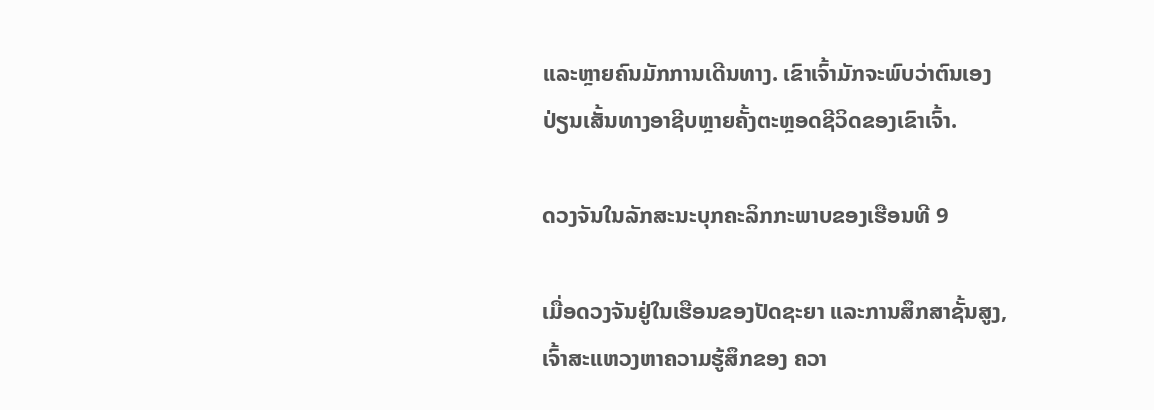ແລະຫຼາຍຄົນມັກການເດີນທາງ. ເຂົາເຈົ້າມັກຈະພົບວ່າຕົນເອງປ່ຽນເສັ້ນທາງອາຊີບຫຼາຍຄັ້ງຕະຫຼອດຊີວິດຂອງເຂົາເຈົ້າ.

ດວງຈັນໃນລັກສະນະບຸກຄະລິກກະພາບຂອງເຮືອນທີ 9

ເມື່ອດວງຈັນຢູ່ໃນເຮືອນຂອງປັດຊະຍາ ແລະການສຶກສາຊັ້ນສູງ, ເຈົ້າສະແຫວງຫາຄວາມຮູ້ສຶກຂອງ ຄວາ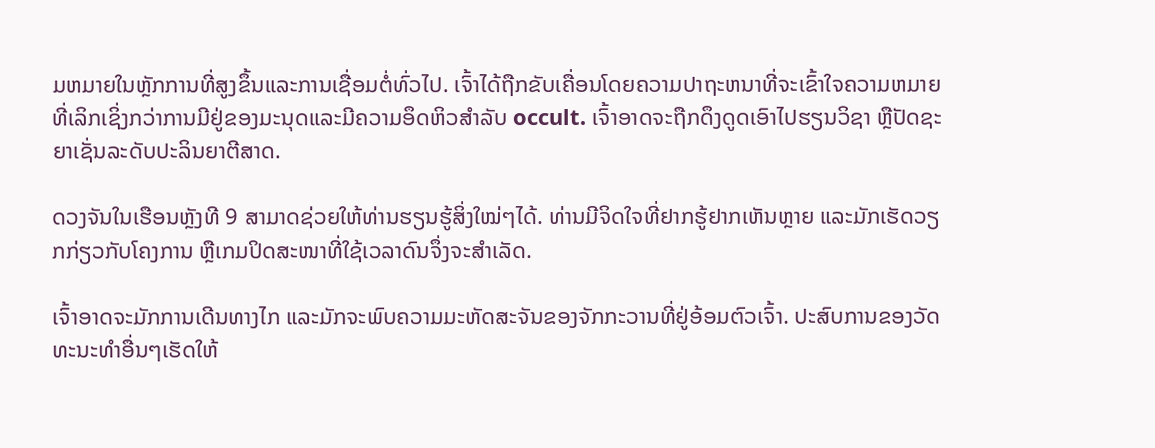ມຫມາຍໃນຫຼັກການທີ່ສູງຂຶ້ນແລະການເຊື່ອມຕໍ່ທົ່ວໄປ. ເຈົ້າໄດ້ຖືກຂັບເຄື່ອນໂດຍຄວາມປາຖະຫນາທີ່ຈະເຂົ້າໃຈຄວາມຫມາຍທີ່ເລິກເຊິ່ງກວ່າການມີຢູ່ຂອງມະນຸດແລະມີຄວາມອຶດຫິວສໍາລັບ occult. ເຈົ້າອາດຈະຖືກດຶງດູດເອົາໄປຮຽນວິຊາ ຫຼືປັດຊະຍາເຊັ່ນລະດັບປະລິນຍາຕີສາດ.

ດວງຈັນໃນເຮືອນຫຼັງທີ 9 ສາມາດຊ່ວຍໃຫ້ທ່ານຮຽນຮູ້ສິ່ງໃໝ່ໆໄດ້. ທ່ານມີຈິດໃຈທີ່ຢາກຮູ້ຢາກເຫັນຫຼາຍ ແລະມັກເຮັດວຽກກ່ຽວກັບໂຄງການ ຫຼືເກມປິດສະໜາທີ່ໃຊ້ເວລາດົນຈຶ່ງຈະສຳເລັດ.

ເຈົ້າອາດຈະມັກການເດີນທາງໄກ ແລະມັກຈະພົບຄວາມມະຫັດສະຈັນຂອງຈັກກະວານທີ່ຢູ່ອ້ອມຕົວເຈົ້າ. ປະສົບການຂອງວັດທະນະທໍາອື່ນໆເຮັດໃຫ້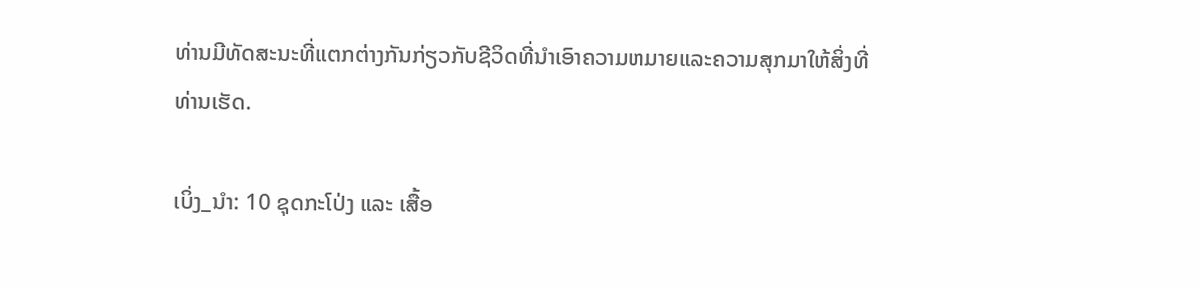ທ່ານມີທັດສະນະທີ່ແຕກຕ່າງກັນກ່ຽວກັບຊີວິດທີ່ນໍາເອົາຄວາມຫມາຍແລະຄວາມສຸກມາໃຫ້ສິ່ງທີ່ທ່ານເຮັດ.

ເບິ່ງ_ນຳ: 10 ຊຸດກະໂປ່ງ ແລະ ເສື້ອ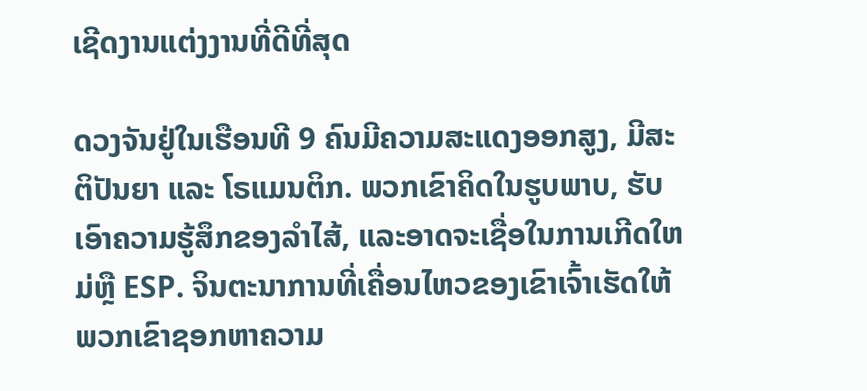ເຊີດງານແຕ່ງງານທີ່ດີທີ່ສຸດ

ດວງຈັນຢູ່ໃນເຮືອນທີ 9 ຄົນມີຄວາມສະແດງອອກສູງ, ມີສະຕິປັນຍາ ແລະ ໂຣແມນຕິກ. ພວກເຂົາຄິດໃນຮູບພາບ, ຮັບເອົາຄວາມຮູ້ສຶກຂອງລໍາໄສ້, ແລະອາດຈະເຊື່ອໃນການເກີດໃຫມ່ຫຼື ESP. ຈິນຕະນາການທີ່ເຄື່ອນໄຫວຂອງເຂົາເຈົ້າເຮັດໃຫ້ພວກເຂົາຊອກຫາຄວາມ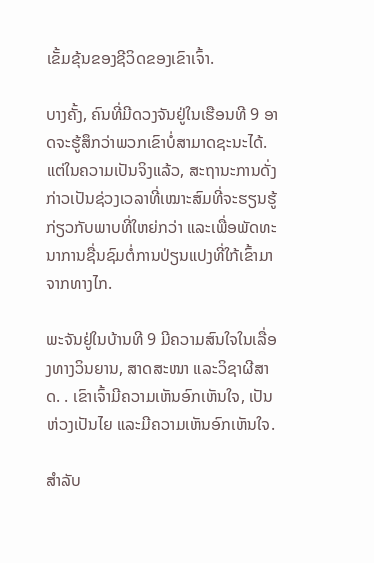ເຂັ້ມຂຸ້ນຂອງຊີວິດຂອງເຂົາເຈົ້າ.

ບາງຄັ້ງ, ຄົນທີ່ມີດວງຈັນຢູ່ໃນເຮືອນທີ 9 ອາດຈະຮູ້ສຶກວ່າພວກເຂົາບໍ່ສາມາດຊະນະໄດ້. ແຕ່ໃນຄວາມເປັນຈິງແລ້ວ, ສະຖານະການດັ່ງກ່າວເປັນຊ່ວງເວລາທີ່ເໝາະສົມທີ່ຈະຮຽນຮູ້ກ່ຽວກັບພາບທີ່ໃຫຍ່ກວ່າ ແລະເພື່ອພັດທະນາການຊື່ນຊົມຕໍ່ການປ່ຽນແປງທີ່ໃກ້ເຂົ້າມາຈາກທາງໄກ.

ພະຈັນຢູ່ໃນບ້ານທີ 9 ມີຄວາມສົນໃຈໃນເລື່ອງທາງວິນຍານ, ສາດສະໜາ ແລະວິຊາຜີສາດ. . ເຂົາເຈົ້າມີຄວາມເຫັນອົກເຫັນໃຈ, ເປັນຫ່ວງເປັນໄຍ ແລະມີຄວາມເຫັນອົກເຫັນໃຈ.

ສຳລັບ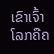ເຂົາເຈົ້າ ໂລກຄືຄ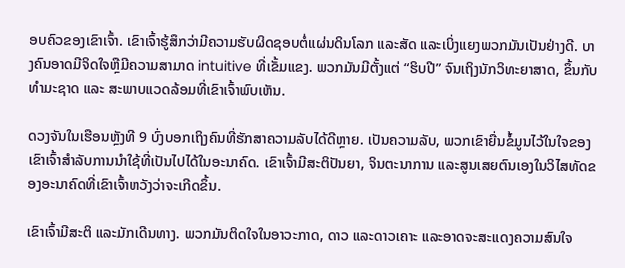ອບຄົວຂອງເຂົາເຈົ້າ. ເຂົາເຈົ້າຮູ້ສຶກວ່າມີຄວາມຮັບຜິດຊອບຕໍ່ແຜ່ນດິນໂລກ ແລະສັດ ແລະເບິ່ງແຍງພວກມັນເປັນຢ່າງດີ. ບາງຄົນອາດມີຈິດໃຈຫຼືມີຄວາມສາມາດ intuitive ທີ່ເຂັ້ມແຂງ. ພວກມັນມີຕັ້ງແຕ່ “ຮິບປີ” ຈົນເຖິງນັກວິທະຍາສາດ, ຂຶ້ນກັບທຳມະຊາດ ແລະ ສະພາບແວດລ້ອມທີ່ເຂົາເຈົ້າພົບເຫັນ.

ດວງຈັນໃນເຮືອນຫຼັງທີ 9 ບົ່ງບອກເຖິງຄົນທີ່ຮັກສາຄວາມລັບໄດ້ດີຫຼາຍ. ເປັນຄວາມລັບ, ພວກເຂົາຍື່ນຂໍ້ມູນໄວ້ໃນໃຈຂອງເຂົາເຈົ້າສໍາລັບການນໍາໃຊ້ທີ່ເປັນໄປໄດ້ໃນອະນາຄົດ. ເຂົາເຈົ້າມີສະຕິປັນຍາ, ຈິນຕະນາການ ແລະສູນເສຍຕົນເອງໃນວິໄສທັດຂອງອະນາຄົດທີ່ເຂົາເຈົ້າຫວັງວ່າຈະເກີດຂຶ້ນ.

ເຂົາເຈົ້າມີສະຕິ ແລະມັກເດີນທາງ. ພວກມັນຕິດໃຈໃນອາວະກາດ, ດາວ ແລະດາວເຄາະ ແລະອາດຈະສະແດງຄວາມສົນໃຈ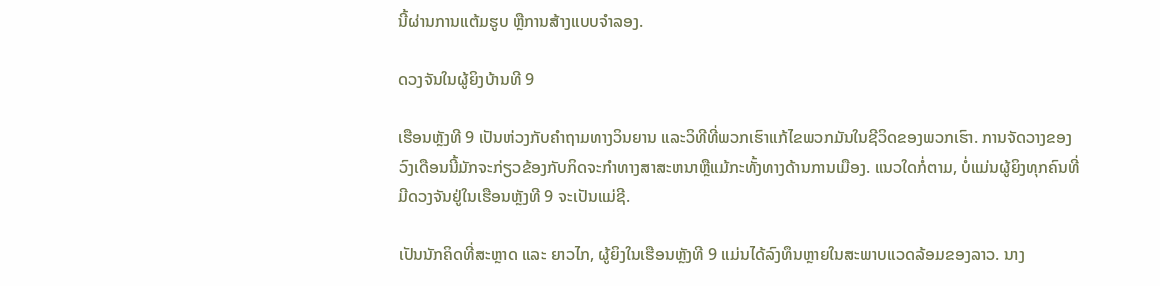ນີ້ຜ່ານການແຕ້ມຮູບ ຫຼືການສ້າງແບບຈໍາລອງ.

ດວງຈັນໃນຜູ້ຍິງບ້ານທີ 9

ເຮືອນຫຼັງທີ 9 ເປັນຫ່ວງກັບຄຳຖາມທາງວິນຍານ ແລະວິທີທີ່ພວກເຮົາແກ້ໄຂພວກມັນໃນຊີວິດຂອງພວກເຮົາ. ການຈັດວາງຂອງວົງເດືອນນີ້ມັກຈະກ່ຽວຂ້ອງກັບກິດຈະກໍາທາງສາສະຫນາຫຼືແມ້ກະທັ້ງທາງດ້ານການເມືອງ. ແນວໃດກໍ່ຕາມ, ບໍ່ແມ່ນຜູ້ຍິງທຸກຄົນທີ່ມີດວງຈັນຢູ່ໃນເຮືອນຫຼັງທີ 9 ຈະເປັນແມ່ຊີ.

ເປັນນັກຄິດທີ່ສະຫຼາດ ແລະ ຍາວໄກ, ຜູ້ຍິງໃນເຮືອນຫຼັງທີ 9 ແມ່ນໄດ້ລົງທຶນຫຼາຍໃນສະພາບແວດລ້ອມຂອງລາວ. ນາງ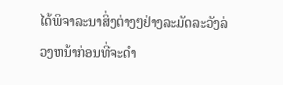ໄດ້ພິຈາລະນາສິ່ງຕ່າງໆຢ່າງລະມັດລະວັງລ່ວງຫນ້າກ່ອນທີ່ຈະດໍາ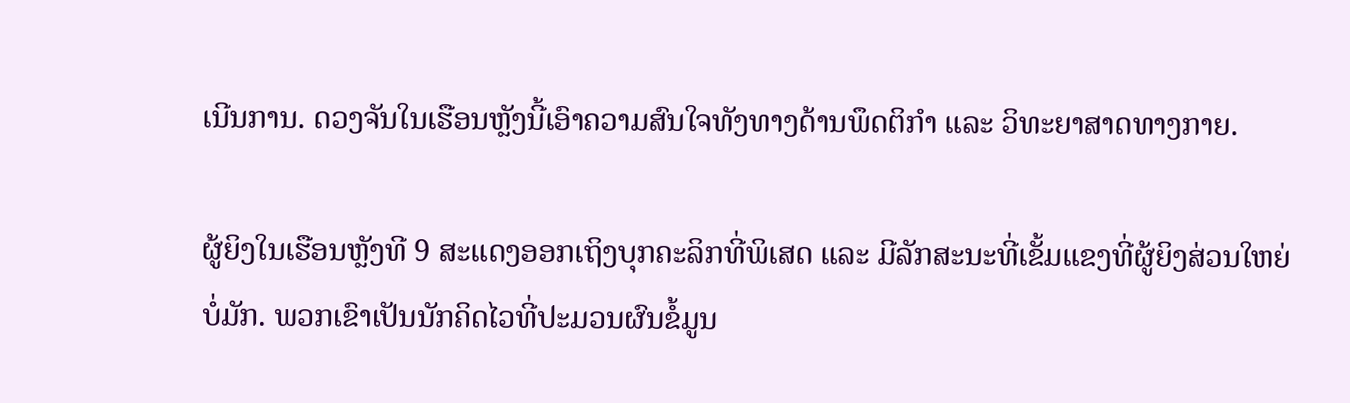ເນີນການ. ດວງຈັນໃນເຮືອນຫຼັງນີ້ເອົາຄວາມສົນໃຈທັງທາງດ້ານພຶດຕິກຳ ແລະ ວິທະຍາສາດທາງກາຍ.

ຜູ້ຍິງໃນເຮືອນຫຼັງທີ 9 ສະແດງອອກເຖິງບຸກຄະລິກທີ່ພິເສດ ແລະ ມີລັກສະນະທີ່ເຂັ້ມແຂງທີ່ຜູ້ຍິງສ່ວນໃຫຍ່ບໍ່ມັກ. ພວກເຂົາເປັນນັກຄິດໄວທີ່ປະມວນຜົນຂໍ້ມູນ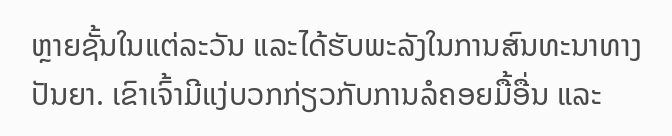ຫຼາຍຊັ້ນໃນແຕ່ລະວັນ ແລະໄດ້ຮັບພະລັງໃນການສົນທະນາທາງປັນຍາ. ເຂົາເຈົ້າມີແງ່ບວກກ່ຽວກັບການລໍຄອຍມື້ອື່ນ ແລະ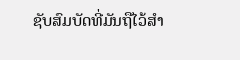ຊັບສົມບັດທີ່ມັນຖືໄວ້ສຳ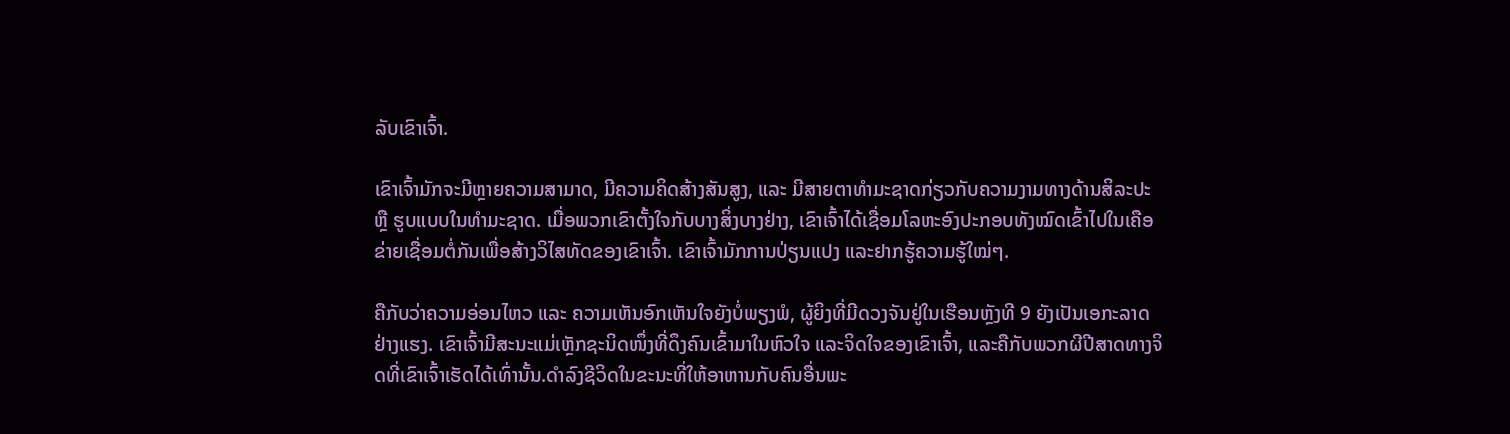ລັບເຂົາເຈົ້າ.

ເຂົາເຈົ້າມັກຈະມີຫຼາຍຄວາມສາມາດ, ມີຄວາມຄິດສ້າງສັນສູງ, ແລະ ມີສາຍຕາທໍາມະຊາດກ່ຽວກັບຄວາມງາມທາງດ້ານສິລະປະ ຫຼື ຮູບແບບໃນທຳມະຊາດ. ເມື່ອພວກເຂົາຕັ້ງໃຈກັບບາງສິ່ງບາງຢ່າງ, ເຂົາເຈົ້າໄດ້ເຊື່ອມໂລຫະອົງປະກອບທັງໝົດເຂົ້າໄປໃນເຄືອຂ່າຍເຊື່ອມຕໍ່ກັນເພື່ອສ້າງວິໄສທັດຂອງເຂົາເຈົ້າ. ເຂົາເຈົ້າມັກການປ່ຽນແປງ ແລະຢາກຮູ້ຄວາມຮູ້ໃໝ່ໆ.

ຄືກັບວ່າຄວາມອ່ອນໄຫວ ແລະ ຄວາມເຫັນອົກເຫັນໃຈຍັງບໍ່ພຽງພໍ, ຜູ້ຍິງທີ່ມີດວງຈັນຢູ່ໃນເຮືອນຫຼັງທີ 9 ຍັງເປັນເອກະລາດຢ່າງແຮງ. ເຂົາເຈົ້າມີສະນະແມ່ເຫຼັກຊະນິດໜຶ່ງທີ່ດຶງຄົນເຂົ້າມາໃນຫົວໃຈ ແລະຈິດໃຈຂອງເຂົາເຈົ້າ, ແລະຄືກັບພວກຜີປີສາດທາງຈິດທີ່ເຂົາເຈົ້າເຮັດໄດ້ເທົ່ານັ້ນ.ດໍາລົງຊີວິດໃນຂະນະທີ່ໃຫ້ອາຫານກັບຄົນອື່ນພະ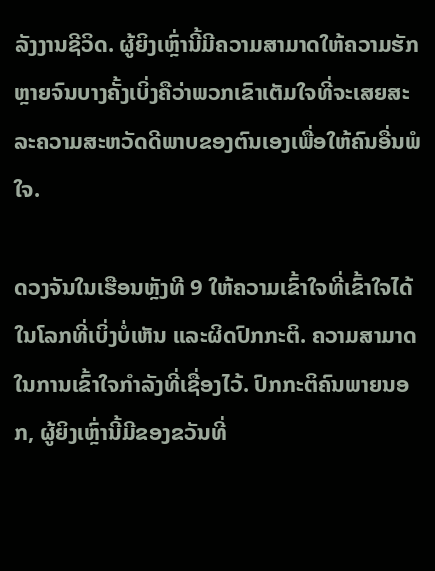ລັງງານຊີວິດ. ຜູ້ຍິງເຫຼົ່ານີ້ມີຄວາມສາມາດໃຫ້ຄວາມຮັກຫຼາຍຈົນບາງຄັ້ງເບິ່ງຄືວ່າພວກເຂົາເຕັມໃຈທີ່ຈະເສຍສະລະຄວາມສະຫວັດດີພາບຂອງຕົນເອງເພື່ອໃຫ້ຄົນອື່ນພໍໃຈ.

ດວງຈັນໃນເຮືອນຫຼັງທີ 9 ໃຫ້ຄວາມເຂົ້າໃຈທີ່ເຂົ້າໃຈໄດ້ໃນໂລກທີ່ເບິ່ງບໍ່ເຫັນ ແລະຜິດປົກກະຕິ. ຄວາມສາມາດໃນການເຂົ້າໃຈກໍາລັງທີ່ເຊື່ອງໄວ້. ປົກກະຕິຄົນພາຍນອກ, ຜູ້ຍິງເຫຼົ່ານີ້ມີຂອງຂວັນທີ່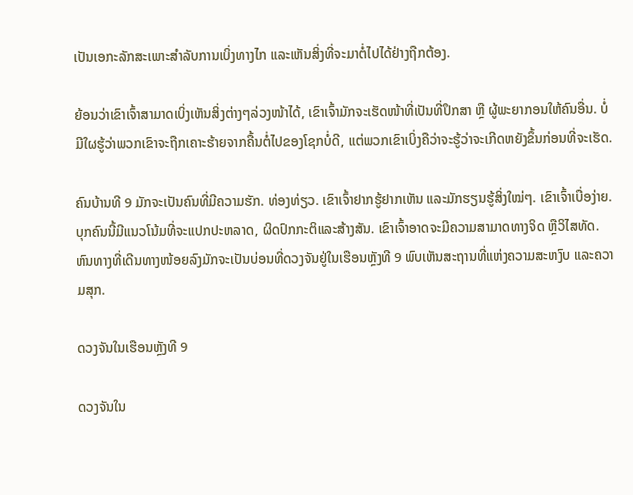ເປັນເອກະລັກສະເພາະສຳລັບການເບິ່ງທາງໄກ ແລະເຫັນສິ່ງທີ່ຈະມາຕໍ່ໄປໄດ້ຢ່າງຖືກຕ້ອງ.

ຍ້ອນວ່າເຂົາເຈົ້າສາມາດເບິ່ງເຫັນສິ່ງຕ່າງໆລ່ວງໜ້າໄດ້, ເຂົາເຈົ້າມັກຈະເຮັດໜ້າທີ່ເປັນທີ່ປຶກສາ ຫຼື ຜູ້ພະຍາກອນໃຫ້ຄົນອື່ນ. ບໍ່ມີໃຜຮູ້ວ່າພວກເຂົາຈະຖືກເຄາະຮ້າຍຈາກຄື້ນຕໍ່ໄປຂອງໂຊກບໍ່ດີ, ແຕ່ພວກເຂົາເບິ່ງຄືວ່າຈະຮູ້ວ່າຈະເກີດຫຍັງຂຶ້ນກ່ອນທີ່ຈະເຮັດ.

ຄົນບ້ານທີ 9 ມັກຈະເປັນຄົນທີ່ມີຄວາມຮັກ. ທ່ອງທ່ຽວ. ເຂົາເຈົ້າຢາກຮູ້ຢາກເຫັນ ແລະມັກຮຽນຮູ້ສິ່ງໃໝ່ໆ. ເຂົາເຈົ້າເບື່ອງ່າຍ. ບຸກຄົນນີ້ມີແນວໂນ້ມທີ່ຈະແປກປະຫລາດ, ຜິດປົກກະຕິແລະສ້າງສັນ. ເຂົາເຈົ້າອາດຈະມີຄວາມສາມາດທາງຈິດ ຫຼືວິໄສທັດ. ຫົນທາງທີ່ເດີນທາງໜ້ອຍລົງມັກຈະເປັນບ່ອນທີ່ດວງຈັນຢູ່ໃນເຮືອນຫຼັງທີ 9 ພົບເຫັນສະຖານທີ່ແຫ່ງຄວາມສະຫງົບ ແລະຄວາມສຸກ.

ດວງຈັນໃນເຮືອນຫຼັງທີ 9

ດວງຈັນໃນ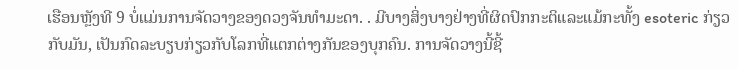ເຮືອນຫຼັງທີ 9 ບໍ່ແມ່ນການຈັດວາງຂອງດວງຈັນທຳມະດາ. . ມີບາງສິ່ງບາງຢ່າງທີ່ຜິດປົກກະຕິແລະແມ້ກະທັ້ງ esoteric ກ່ຽວກັບມັນ, ເປັນກົດລະບຽບກ່ຽວກັບໂລກທີ່ແຕກຕ່າງກັນຂອງບຸກຄົນ. ການຈັດວາງນີ້ຊີ້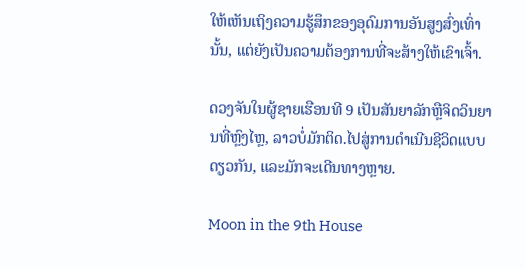ໃຫ້ເຫັນເຖິງຄວາມຮູ້ສຶກຂອງອຸດົມການອັນສູງສົ່ງເທົ່ານັ້ນ, ແຕ່ຍັງເປັນຄວາມຕ້ອງການທີ່ຈະສ້າງໃຫ້ເຂົາເຈົ້າ.

ດວງຈັນໃນຜູ້ຊາຍເຮືອນທີ 9 ເປັນສັນຍາລັກຫຼືຈິດວິນຍານທີ່ຫຼົງໄຫຼ, ລາວບໍ່ມັກຕິດ.ໄປສູ່ການດໍາເນີນຊີວິດແບບດຽວກັນ, ແລະມັກຈະເດີນທາງຫຼາຍ.

Moon in the 9th House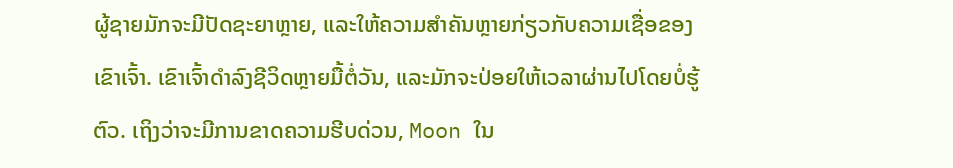ຜູ້ຊາຍມັກຈະມີປັດຊະຍາຫຼາຍ, ແລະໃຫ້ຄວາມສໍາຄັນຫຼາຍກ່ຽວກັບຄວາມເຊື່ອຂອງເຂົາເຈົ້າ. ເຂົາເຈົ້າດໍາລົງຊີວິດຫຼາຍມື້ຕໍ່ວັນ, ແລະມັກຈະປ່ອຍໃຫ້ເວລາຜ່ານໄປໂດຍບໍ່ຮູ້ຕົວ. ເຖິງວ່າຈະມີການຂາດຄວາມຮີບດ່ວນ, Moon ໃນ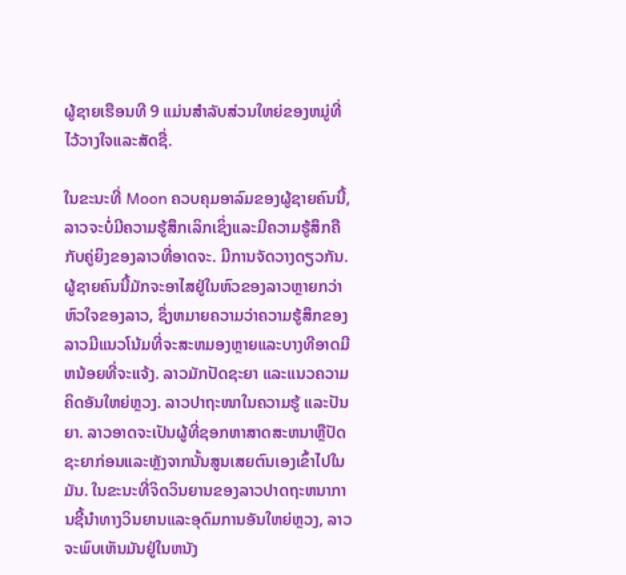ຜູ້ຊາຍເຮືອນທີ 9 ແມ່ນສໍາລັບສ່ວນໃຫຍ່ຂອງຫມູ່ທີ່ໄວ້ວາງໃຈແລະສັດຊື່.

ໃນຂະນະທີ່ Moon ຄວບຄຸມອາລົມຂອງຜູ້ຊາຍຄົນນີ້, ລາວຈະບໍ່ມີຄວາມຮູ້ສຶກເລິກເຊິ່ງແລະມີຄວາມຮູ້ສຶກຄືກັບຄູ່ຍິງຂອງລາວທີ່ອາດຈະ. ມີການຈັດວາງດຽວກັນ. ຜູ້ຊາຍຄົນນີ້ມັກຈະອາໄສຢູ່ໃນຫົວຂອງລາວຫຼາຍກວ່າຫົວໃຈຂອງລາວ, ຊຶ່ງຫມາຍຄວາມວ່າຄວາມຮູ້ສຶກຂອງລາວມີແນວໂນ້ມທີ່ຈະສະຫມອງຫຼາຍແລະບາງທີອາດມີຫນ້ອຍທີ່ຈະແຈ້ງ. ລາວມັກປັດຊະຍາ ແລະແນວຄວາມຄິດອັນໃຫຍ່ຫຼວງ. ລາວປາຖະໜາໃນຄວາມຮູ້ ແລະປັນຍາ. ລາວອາດຈະເປັນຜູ້ທີ່ຊອກຫາສາດສະຫນາຫຼືປັດຊະຍາກ່ອນແລະຫຼັງຈາກນັ້ນສູນເສຍຕົນເອງເຂົ້າໄປໃນມັນ. ໃນຂະນະທີ່ຈິດວິນຍານຂອງລາວປາດຖະຫນາການຊີ້ນໍາທາງວິນຍານແລະອຸດົມການອັນໃຫຍ່ຫຼວງ, ລາວຈະພົບເຫັນມັນຢູ່ໃນຫນັງ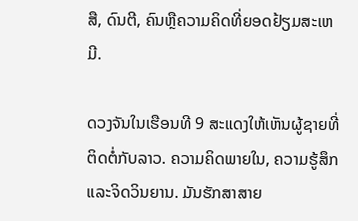ສື, ດົນຕີ, ຄົນຫຼືຄວາມຄິດທີ່ຍອດຢ້ຽມສະເຫມີ.

ດວງຈັນໃນເຮືອນທີ 9 ສະແດງໃຫ້ເຫັນຜູ້ຊາຍທີ່ຕິດຕໍ່ກັບລາວ. ຄວາມຄິດພາຍໃນ, ຄວາມຮູ້ສຶກແລະຈິດວິນຍານ. ມັນຮັກສາສາຍ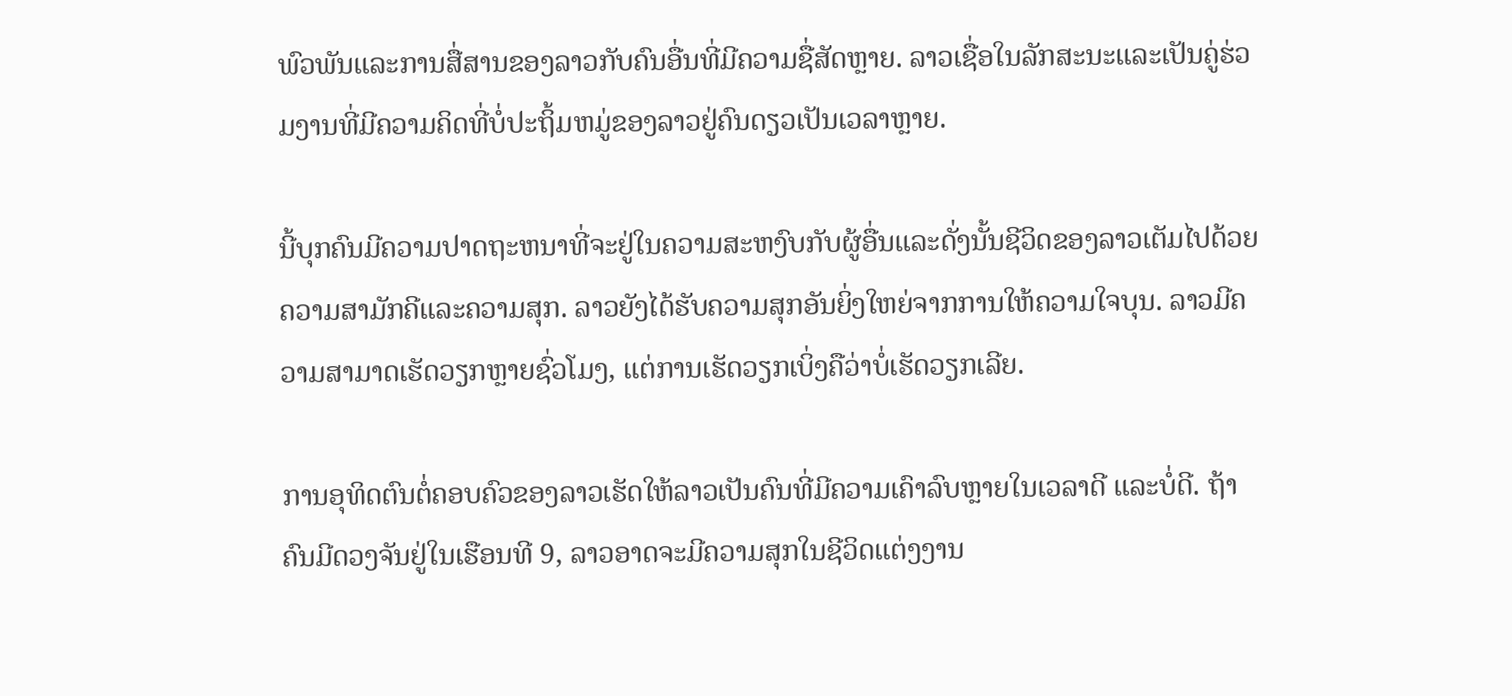ພົວພັນແລະການສື່ສານຂອງລາວກັບຄົນອື່ນທີ່ມີຄວາມຊື່ສັດຫຼາຍ. ລາວເຊື່ອໃນລັກສະນະແລະເປັນຄູ່ຮ່ວມງານທີ່ມີຄວາມຄິດທີ່ບໍ່ປະຖິ້ມຫມູ່ຂອງລາວຢູ່ຄົນດຽວເປັນເວລາຫຼາຍ.

ນີ້ບຸກຄົນມີຄວາມປາດຖະຫນາທີ່ຈະຢູ່ໃນຄວາມສະຫງົບກັບຜູ້ອື່ນແລະດັ່ງນັ້ນຊີວິດຂອງລາວເຕັມໄປດ້ວຍຄວາມສາມັກຄີແລະຄວາມສຸກ. ລາວຍັງໄດ້ຮັບຄວາມສຸກອັນຍິ່ງໃຫຍ່ຈາກການໃຫ້ຄວາມໃຈບຸນ. ລາວມີຄວາມສາມາດເຮັດວຽກຫຼາຍຊົ່ວໂມງ, ແຕ່ການເຮັດວຽກເບິ່ງຄືວ່າບໍ່ເຮັດວຽກເລີຍ.

ການອຸທິດຕົນຕໍ່ຄອບຄົວຂອງລາວເຮັດໃຫ້ລາວເປັນຄົນທີ່ມີຄວາມເຄົາລົບຫຼາຍໃນເວລາດີ ແລະບໍ່ດີ. ຖ້າຄົນມີດວງຈັນຢູ່ໃນເຮືອນທີ 9, ລາວອາດຈະມີຄວາມສຸກໃນຊີວິດແຕ່ງງານ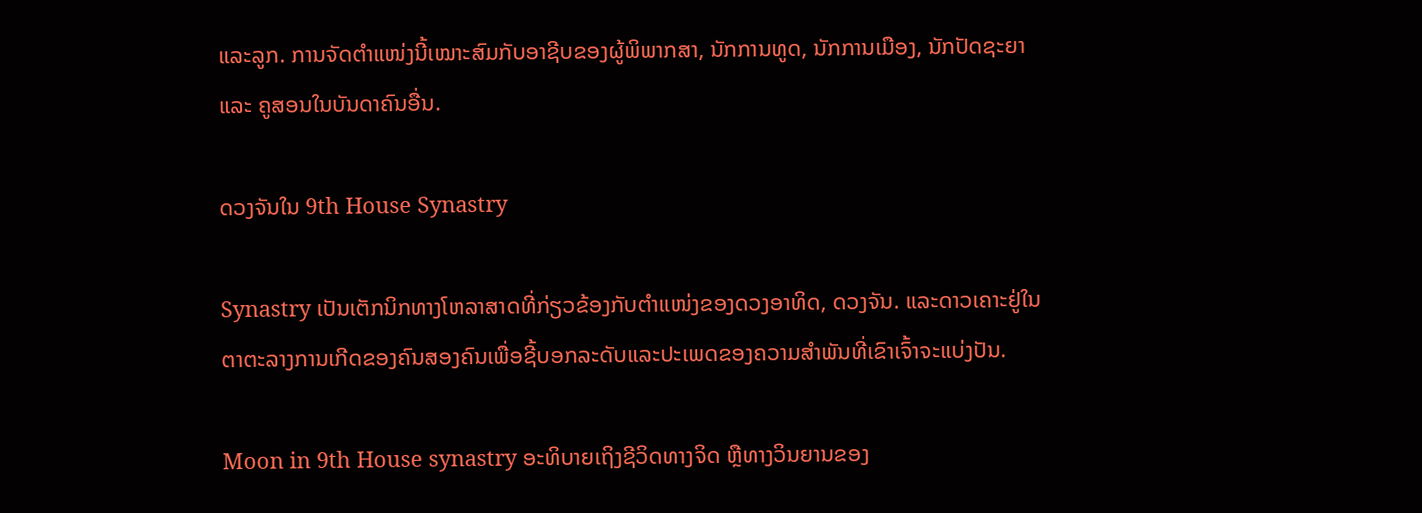ແລະລູກ. ການຈັດຕໍາແໜ່ງນີ້ເໝາະສົມກັບອາຊີບຂອງຜູ້ພິພາກສາ, ນັກການທູດ, ນັກການເມືອງ, ນັກປັດຊະຍາ ແລະ ຄູສອນໃນບັນດາຄົນອື່ນ.

ດວງຈັນໃນ 9th House Synastry

Synastry ເປັນເຕັກນິກທາງໂຫລາສາດທີ່ກ່ຽວຂ້ອງກັບຕຳແໜ່ງຂອງດວງອາທິດ, ດວງຈັນ. ແລະດາວເຄາະຢູ່ໃນຕາຕະລາງການເກີດຂອງຄົນສອງຄົນເພື່ອຊີ້ບອກລະດັບແລະປະເພດຂອງຄວາມສໍາພັນທີ່ເຂົາເຈົ້າຈະແບ່ງປັນ.

Moon in 9th House synastry ອະທິບາຍເຖິງຊີວິດທາງຈິດ ຫຼືທາງວິນຍານຂອງ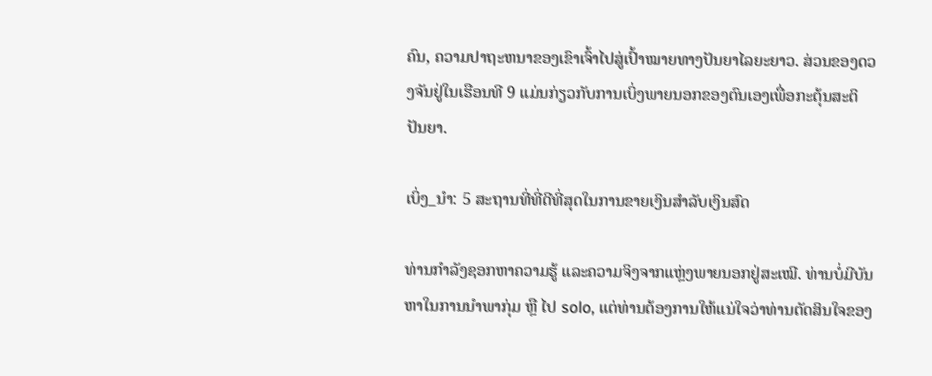ຄົນ, ຄວາມປາຖະຫນາຂອງເຂົາເຈົ້າໄປສູ່ເປົ້າໝາຍທາງປັນຍາໄລຍະຍາວ. ສ່ວນຂອງດວງຈັນຢູ່ໃນເຮືອນທີ 9 ແມ່ນກ່ຽວກັບການເບິ່ງພາຍນອກຂອງຕົນເອງເພື່ອກະຕຸ້ນສະຕິປັນຍາ.

ເບິ່ງ_ນຳ: 5 ສະຖານທີ່ທີ່ດີທີ່ສຸດໃນການຂາຍເງິນສໍາລັບເງິນສົດ

ທ່ານກໍາລັງຊອກຫາຄວາມຮູ້ ແລະຄວາມຈິງຈາກແຫຼ່ງພາຍນອກຢູ່ສະເໝີ. ທ່ານບໍ່ມີບັນຫາໃນການນໍາພາກຸ່ມ ຫຼື ໄປ solo, ແຕ່ທ່ານຕ້ອງການໃຫ້ແນ່ໃຈວ່າທ່ານຕັດສິນໃຈຂອງ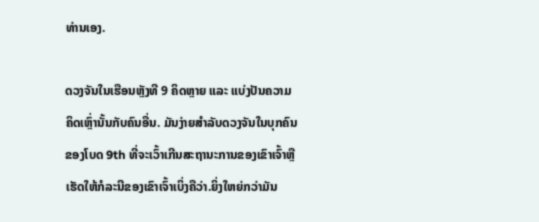ທ່ານເອງ.

ດວງຈັນໃນເຮືອນຫຼັງທີ 9 ຄິດຫຼາຍ ແລະ ແບ່ງປັນຄວາມຄິດເຫຼົ່ານັ້ນກັບຄົນອື່ນ. ມັນງ່າຍສໍາລັບດວງຈັນໃນບຸກຄົນຂອງໂບດ 9th ທີ່ຈະເວົ້າເກີນສະຖານະການຂອງເຂົາເຈົ້າຫຼືເຮັດໃຫ້ກໍລະນີຂອງເຂົາເຈົ້າເບິ່ງຄືວ່າ.ຍິ່ງໃຫຍ່ກວ່າມັນ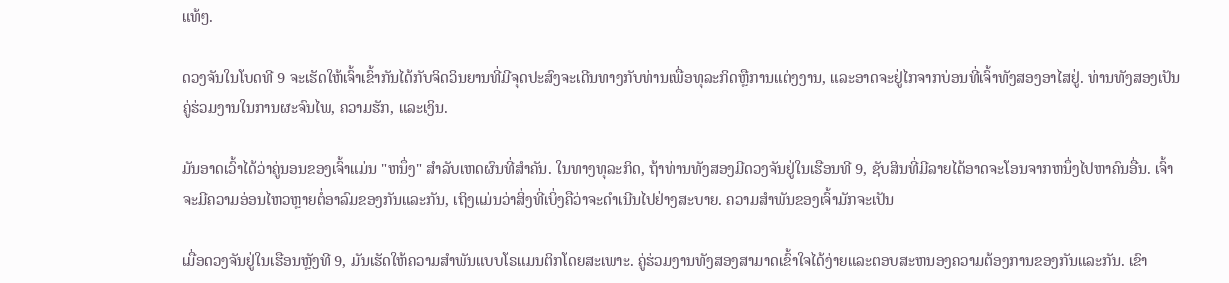ແທ້ໆ.

ດວງຈັນໃນໂບດທີ 9 ຈະເຮັດໃຫ້ເຈົ້າເຂົ້າກັນໄດ້ກັບຈິດວິນຍານທີ່ມີຈຸດປະສົງຈະເດີນທາງກັບທ່ານເພື່ອທຸລະກິດຫຼືການແຕ່ງງານ, ແລະອາດຈະຢູ່ໄກຈາກບ່ອນທີ່ເຈົ້າທັງສອງອາໄສຢູ່. ທ່ານທັງສອງເປັນຄູ່ຮ່ວມງານໃນການຜະຈົນໄພ, ຄວາມຮັກ, ແລະເງິນ.

ມັນອາດເວົ້າໄດ້ວ່າຄູ່ນອນຂອງເຈົ້າແມ່ນ "ຫນຶ່ງ" ສໍາລັບເຫດຜົນທີ່ສໍາຄັນ. ໃນທາງທຸລະກິດ, ຖ້າທ່ານທັງສອງມີດວງຈັນຢູ່ໃນເຮືອນທີ 9, ຊັບສິນທີ່ມີລາຍໄດ້ອາດຈະໂອນຈາກຫນຶ່ງໄປຫາຄົນອື່ນ. ເຈົ້າຈະມີຄວາມອ່ອນໄຫວຫຼາຍຕໍ່ອາລົມຂອງກັນແລະກັນ, ເຖິງແມ່ນວ່າສິ່ງທີ່ເບິ່ງຄືວ່າຈະດໍາເນີນໄປຢ່າງສະບາຍ. ຄວາມສໍາພັນຂອງເຈົ້າມັກຈະເປັນ

ເມື່ອດວງຈັນຢູ່ໃນເຮືອນຫຼັງທີ 9, ມັນເຮັດໃຫ້ຄວາມສຳພັນແບບໂຣແມນຕິກໂດຍສະເພາະ. ຄູ່ຮ່ວມງານທັງສອງສາມາດເຂົ້າໃຈໄດ້ງ່າຍແລະຕອບສະຫນອງຄວາມຕ້ອງການຂອງກັນແລະກັນ. ເຂົາ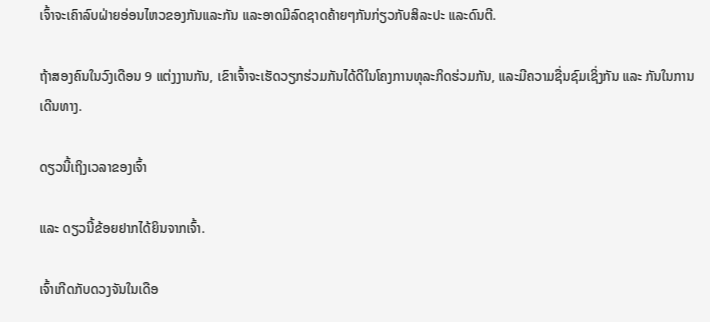ເຈົ້າຈະເຄົາລົບຝ່າຍອ່ອນໄຫວຂອງກັນແລະກັນ ແລະອາດມີລົດຊາດຄ້າຍໆກັນກ່ຽວກັບສິລະປະ ແລະດົນຕີ.

ຖ້າສອງຄົນໃນວົງເດືອນ 9 ແຕ່ງງານກັນ, ເຂົາເຈົ້າຈະເຮັດວຽກຮ່ວມກັນໄດ້ດີໃນໂຄງການທຸລະກິດຮ່ວມກັນ, ແລະມີຄວາມຊື່ນຊົມເຊິ່ງກັນ ແລະ ກັນໃນການເດີນທາງ.

ດຽວນີ້ເຖິງເວລາຂອງເຈົ້າ

ແລະ ດຽວນີ້ຂ້ອຍຢາກໄດ້ຍິນຈາກເຈົ້າ.

ເຈົ້າເກີດກັບດວງຈັນໃນເດືອ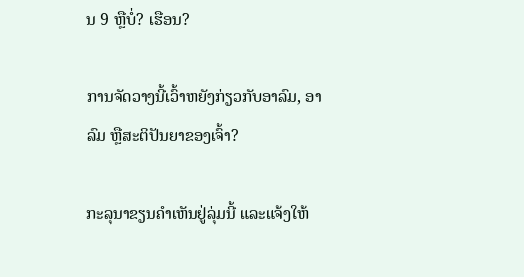ນ 9 ຫຼືບໍ່? ເຮືອນ?

ການຈັດວາງນີ້ເວົ້າຫຍັງກ່ຽວກັບອາລົມ, ອາລົມ ຫຼືສະຕິປັນຍາຂອງເຈົ້າ?

ກະລຸນາຂຽນຄຳເຫັນຢູ່ລຸ່ມນີ້ ແລະແຈ້ງໃຫ້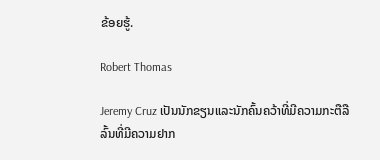ຂ້ອຍຮູ້.

Robert Thomas

Jeremy Cruz ເປັນນັກຂຽນແລະນັກຄົ້ນຄວ້າທີ່ມີຄວາມກະຕືລືລົ້ນທີ່ມີຄວາມຢາກ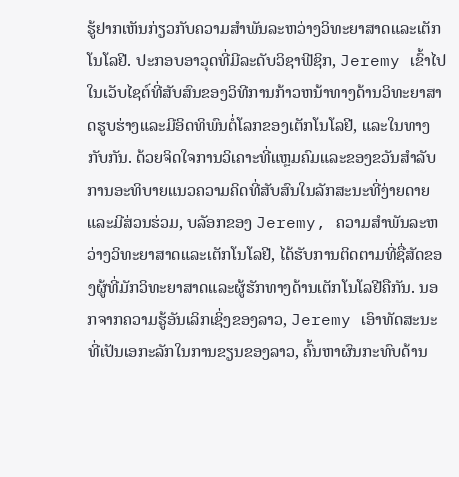ຮູ້ຢາກເຫັນກ່ຽວກັບຄວາມສໍາພັນລະຫວ່າງວິທະຍາສາດແລະເຕັກໂນໂລຢີ. ປະກອບອາວຸດທີ່ມີລະດັບວິຊາຟີຊິກ, Jeremy ເຂົ້າໄປໃນເວັບໄຊຕ໌ທີ່ສັບສົນຂອງວິທີການກ້າວຫນ້າທາງດ້ານວິທະຍາສາດຮູບຮ່າງແລະມີອິດທິພົນຕໍ່ໂລກຂອງເຕັກໂນໂລຢີ, ແລະໃນທາງກັບກັນ. ດ້ວຍຈິດໃຈການວິເຄາະທີ່ແຫຼມຄົມແລະຂອງຂວັນສໍາລັບການອະທິບາຍແນວຄວາມຄິດທີ່ສັບສົນໃນລັກສະນະທີ່ງ່າຍດາຍແລະມີສ່ວນຮ່ວມ, ບລັອກຂອງ Jeremy, ຄວາມສໍາພັນລະຫວ່າງວິທະຍາສາດແລະເຕັກໂນໂລຢີ, ໄດ້ຮັບການຕິດຕາມທີ່ຊື່ສັດຂອງຜູ້ທີ່ມັກວິທະຍາສາດແລະຜູ້ຮັກທາງດ້ານເຕັກໂນໂລຢີຄືກັນ. ນອກຈາກຄວາມຮູ້ອັນເລິກເຊິ່ງຂອງລາວ, Jeremy ເອົາທັດສະນະທີ່ເປັນເອກະລັກໃນການຂຽນຂອງລາວ, ຄົ້ນຫາຜົນກະທົບດ້ານ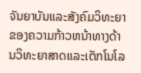ຈັນຍາບັນແລະສັງຄົມວິທະຍາຂອງຄວາມກ້າວຫນ້າທາງດ້ານວິທະຍາສາດແລະເຕັກໂນໂລ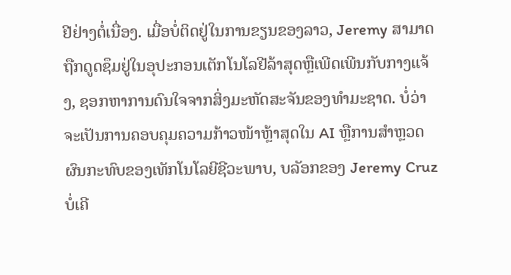ຢີຢ່າງຕໍ່ເນື່ອງ. ເມື່ອບໍ່ຕິດຢູ່ໃນການຂຽນຂອງລາວ, Jeremy ສາມາດຖືກດູດຊຶມຢູ່ໃນອຸປະກອນເຕັກໂນໂລຢີລ້າສຸດຫຼືເພີດເພີນກັບກາງແຈ້ງ, ຊອກຫາການດົນໃຈຈາກສິ່ງມະຫັດສະຈັນຂອງທໍາມະຊາດ. ບໍ່ວ່າຈະເປັນການຄອບຄຸມຄວາມກ້າວໜ້າຫຼ້າສຸດໃນ AI ຫຼືການສຳຫຼວດຜົນກະທົບຂອງເທັກໂນໂລຍີຊີວະພາບ, ບລັອກຂອງ Jeremy Cruz ບໍ່ເຄີ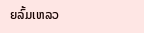ຍລົ້ມເຫລວ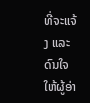ທີ່ຈະແຈ້ງ ແລະດົນໃຈໃຫ້ຜູ້ອ່າ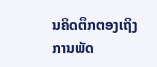ນຄິດຕຶກຕອງເຖິງການພັດ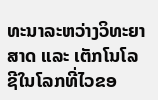ທະນາລະຫວ່າງວິທະຍາສາດ ແລະ ເຕັກໂນໂລຊີໃນໂລກທີ່ໄວຂອ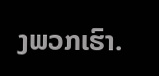ງພວກເຮົາ.